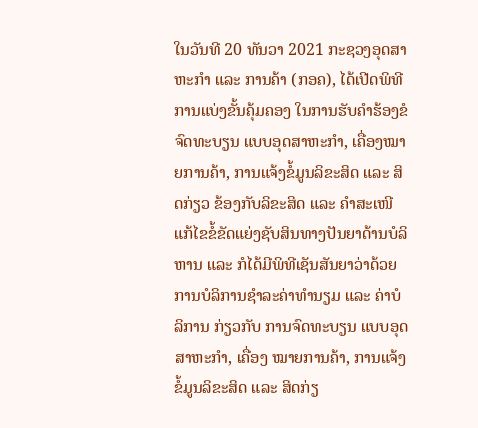ໃນວັນທີ 20 ທັນວາ 2021 ກະຊວງອຸດສາຫະກຳ ແລະ ການຄ້າ (ກອຄ), ໄດ້ເປີດພິທີການແບ່ງຂັ້ນຄຸ້ມຄອງ ໃນການຮັບຄໍາຮ້ອງຂໍຈົດທະບຽນ ແບບອຸດສາຫະກໍາ, ເຄື່ອງໝາຍການຄ້າ, ການແຈ້ງຂໍ້ມູນລິຂະສິດ ແລະ ສິດກ່ຽວ ຂ້ອງກັບລິຂະສິດ ແລະ ຄໍາສະເໜີແກ້ໄຂຂໍ້ຂັດແຍ່ງຊັບສິນທາງປັນຍາດ້ານບໍລິຫານ ແລະ ກໍໄດ້ມີພິທີເຊັນສັນຍາວ່າດ້ວຍ ການບໍລິການຊຳລະຄ່າທຳນຽມ ແລະ ຄ່າບໍລິການ ກ່ຽວກັບ ການຈົດທະບຽນ ແບບອຸດສາຫະກໍາ, ເຄື່ອງ ໝາຍການຄ້າ, ການແຈ້ງຂໍ້ມູນລິຂະສິດ ແລະ ສິດກ່ຽ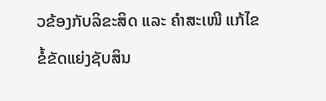ວຂ້ອງກັບລິຂະສິດ ແລະ ຄໍາສະເໜີ ແກ້ໄຂຂໍ້ຂັດແຍ່ງຊັບສິນ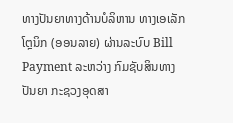ທາງປັນຍາທາງດ້ານບໍລິຫານ ທາງເອເລັກໂຕຼນິກ (ອອນລາຍ) ຜ່ານລະບົບ Bill Payment ລະຫວ່າງ ກົມຊັບສິນທາງປັນຍາ ກະຊວງອຸດສາ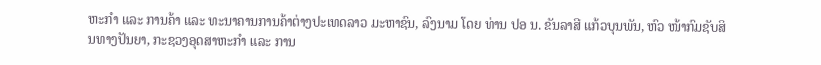ຫະກຳ ແລະ ການຄ້າ ແລະ ທະນາຄານການຄ້າຕ່າງປະເທດລາວ ມະຫາຊົນ, ລົງນາມ ໂດຍ ທ່ານ ປອ ນ. ຂັນລາສີ ແກ້ວບຸນພັນ, ຫົວ ໜ້າກົມຊັບສິນທາງປັນຍາ, ກະຊວງອຸດສາຫະກຳ ແລະ ການ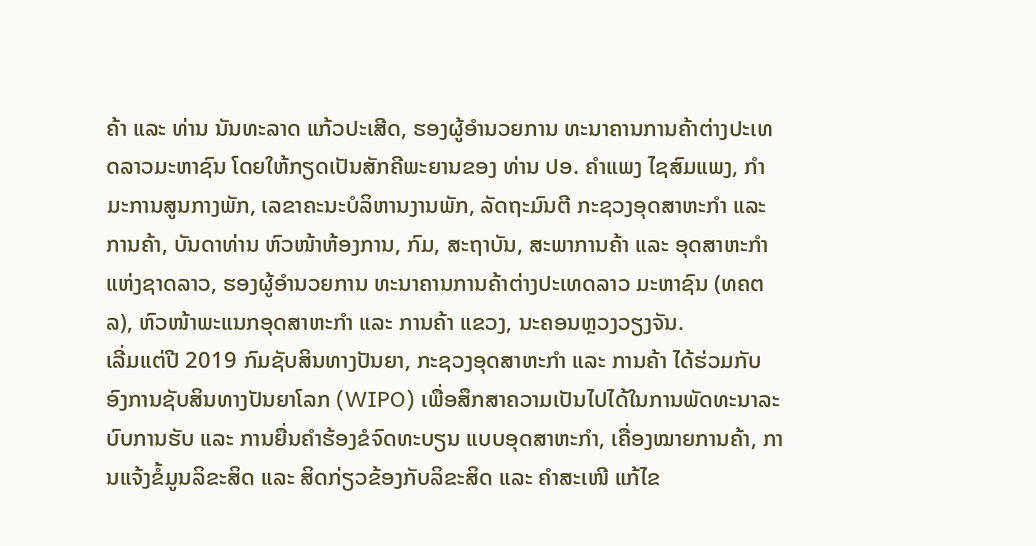ຄ້າ ແລະ ທ່ານ ນັນທະລາດ ແກ້ວປະເສີດ, ຮອງຜູ້ອຳນວຍການ ທະນາຄານການຄ້າຕ່າງປະເທດລາວມະຫາຊົນ ໂດຍໃຫ້ກຽດເປັນສັກຄີພະຍານຂອງ ທ່ານ ປອ. ຄຳແພງ ໄຊສົມແພງ, ກໍາມະການສູນກາງພັກ, ເລຂາຄະນະບໍລິຫານງານພັກ, ລັດຖະມົນຕີ ກະຊວງອຸດສາຫະກໍາ ແລະ ການຄ້າ, ບັນດາທ່ານ ຫົວໜ້າຫ້ອງການ, ກົມ, ສະຖາບັນ, ສະພາການຄ້າ ແລະ ອຸດສາຫະກຳແຫ່ງຊາດລາວ, ຮອງຜູ້ອຳນວຍການ ທະນາຄານການຄ້າຕ່າງປະເທດລາວ ມະຫາຊົນ (ທຄຕລ), ຫົວໜ້າພະແນກອຸດສາຫະກຳ ແລະ ການຄ້າ ແຂວງ, ນະຄອນຫຼວງວຽງຈັນ.
ເລີ່ມແຕ່ປີ 2019 ກົມຊັບສິນທາງປັນຍາ, ກະຊວງອຸດສາຫະກຳ ແລະ ການຄ້າ ໄດ້ຮ່ວມກັບ ອົງການຊັບສິນທາງປັນຍາໂລກ (WIPO) ເພື່ອສຶກສາຄວາມເປັນໄປໄດ້ໃນການພັດທະນາລະບົບການຮັບ ແລະ ການຍື່ນຄຳຮ້ອງຂໍຈົດທະບຽນ ແບບອຸດສາຫະກໍາ, ເຄື່ອງໝາຍການຄ້າ, ການແຈ້ງຂໍ້ມູນລິຂະສິດ ແລະ ສິດກ່ຽວຂ້ອງກັບລິຂະສິດ ແລະ ຄໍາສະເໜີ ແກ້ໄຂ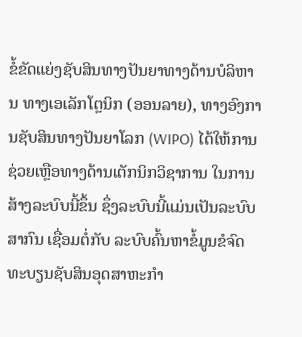ຂໍ້ຂັດແຍ່ງຊັບສິນທາງປັນຍາທາງດ້ານບໍລິຫານ ທາງເອເລັກໂຕຼນິກ (ອອນລາຍ), ທາງອົງການຊັບສິນທາງປັນຍາໂລກ (WIPO) ໄດ້ໃຫ້ການຊ່ວຍເຫຼືອທາງດ້ານເຕັກນິກວິຊາການ ໃນການສ້າງລະບົບນີ້ຂຶ້ນ ຊຶ່ງລະບົບນີ້ແມ່ນເປັນລະບົບສາກົນ ເຊື່ອມຕໍ່ກັບ ລະບົບຄົ້ນຫາຂໍ້ມູນຂໍຈົດທະບຽນຊັບສິນອຸດສາຫະກຳ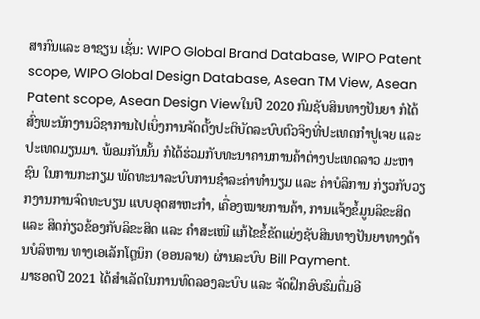ສາກົນແລະ ອາຊຽນ ເຊັ່ນ: WIPO Global Brand Database, WIPO Patent scope, WIPO Global Design Database, Asean TM View, Asean Patent scope, Asean Design Viewໃນປີ 2020 ກົມຊັບສິນທາງປັນຍາ ກໍໄດ້ສົ່ງພະນັກງານວິຊາການໄປເບິ່ງການຈັດຕັ້ງປະຕິບັດລະບົບຕົວຈິງທີ່ປະເທດກຳປູເຈຍ ແລະ ປະເທດມຽນມາ. ພ້ອມກັນນັ້ນ ກໍໄດ້ຮ່ວມກັບທະນາຄານການຄ້າຕ່າງປະເທດລາວ ມະຫາຊົນ ໃນການກະກຽມ ພັດທະນາລະບົບການຊໍາລະຄ່າທຳນຽມ ແລະ ຄ່າບໍລິການ ກ່ຽວກັບວຽກງານການຈົດທະບຽນ ແບບອຸດສາຫະກໍາ, ເຄື່ອງໝາຍການຄ້າ, ການແຈ້ງຂໍ້ມູນລິຂະສິດ ແລະ ສິດກ່ຽວຂ້ອງກັບລິຂະສິດ ແລະ ຄໍາສະເໜີ ແກ້ໄຂຂໍ້ຂັດແຍ່ງຊັບສິນທາງປັນຍາທາງດ້ານບໍລິຫານ ທາງເອເລັກໂຕຼນິກ (ອອນລາຍ) ຜ່ານລະບົບ Bill Payment.
ມາຮອດປີ 2021 ໄດ້ສຳເລັດໃນການທົດລອງລະບົບ ແລະ ຈັດຝຶກອົບຮົມຕື່ມອີ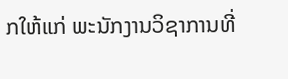ກໃຫ້ແກ່ ພະນັກງານວິຊາການທີ່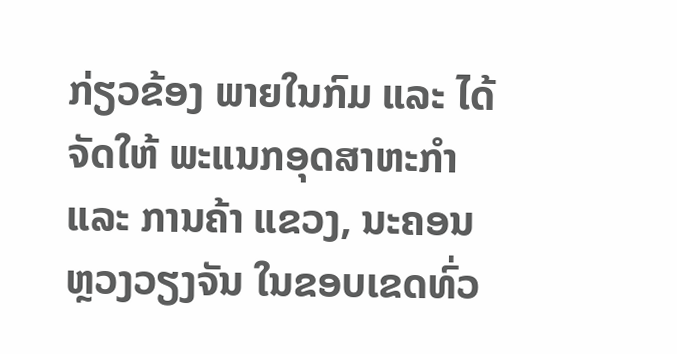ກ່ຽວຂ້ອງ ພາຍໃນກົມ ແລະ ໄດ້ຈັດໃຫ້ ພະແນກອຸດສາຫະກໍາ ແລະ ການຄ້າ ແຂວງ, ນະຄອນຫຼວງວຽງຈັນ ໃນຂອບເຂດທົ່ວ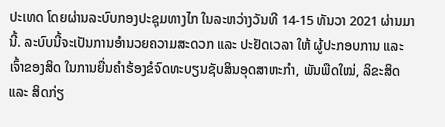ປະເທດ ໂດຍຜ່ານລະບົບກອງປະຊຸມທາງໄກ ໃນລະຫວ່າງວັນທີ 14-15 ທັນວາ 2021 ຜ່ານມານີ້. ລະບົບນີ້ຈະເປັນການອໍານວຍຄວາມສະດວກ ແລະ ປະຢັດເວລາ ໃຫ້ ຜູ້ປະກອບການ ແລະ ເຈົ້າຂອງສິດ ໃນການຍື່ນຄໍາຮ້ອງຂໍຈົດທະບຽນຊັບສິນອຸດສາຫະກໍາ, ພັນພືດໃໝ່, ລິຂະສິດ ແລະ ສິດກ່ຽ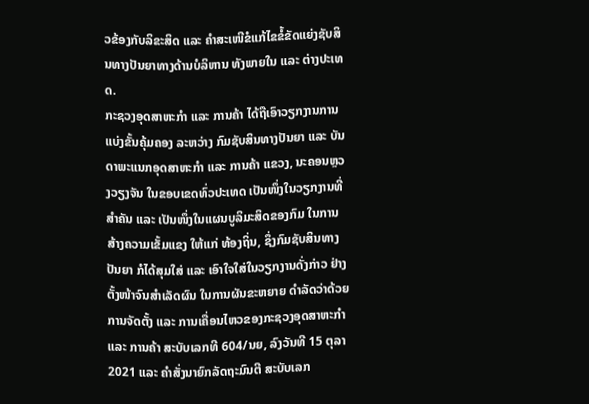ວຂ້ອງກັບລິຂະສິດ ແລະ ຄໍາສະເໜີຂໍແກ້ໄຂຂໍ້ຂັດແຍ່ງຊັບສິນທາງປັນຍາທາງດ້ານບໍລິຫານ ທັງພາຍໃນ ແລະ ຕ່າງປະເທດ.
ກະຊວງອຸດສາຫະກຳ ແລະ ການຄ້າ ໄດ້ຖືເອົາວຽກງານການແບ່ງຂັ້ນຄຸ້ມຄອງ ລະຫວ່າງ ກົມຊັບສິນທາງປັນຍາ ແລະ ບັນດາພະແນກອຸດສາຫະກໍາ ແລະ ການຄ້າ ແຂວງ, ນະຄອນຫຼວງວຽງຈັນ ໃນຂອບເຂດທົ່ວປະເທດ ເປັນໜຶ່ງໃນວຽກງານທີ່ສຳຄັນ ແລະ ເປັນໜຶ່ງໃນແຜນບູລິມະສິດຂອງກົມ ໃນການສ້າງຄວາມເຂັ້ມແຂງ ໃຫ້ແກ່ ທ້ອງຖິ່ນ, ຊຶ່ງກົມຊັບສິນທາງປັນຍາ ກໍໄດ້ສຸມໃສ່ ແລະ ເອົາໃຈໃສ່ໃນວຽກງານດັ່ງກ່າວ ຢ່າງຕັ້ງໜ້າຈົນສຳເລັດຜົນ ໃນການຜັນຂະຫຍາຍ ດໍາລັດວ່າດ້ວຍ ການຈັດຕັ້ງ ແລະ ການເຄື່ອນໄຫວຂອງກະຊວງອຸດສາຫະກໍາ ແລະ ການຄ້າ ສະບັບເລກທີ 604/ນຍ, ລົງວັນທີ 15 ຕຸລາ 2021 ແລະ ຄຳສັ່ງນາຍົກລັດຖະມົນຕີ ສະບັບເລກ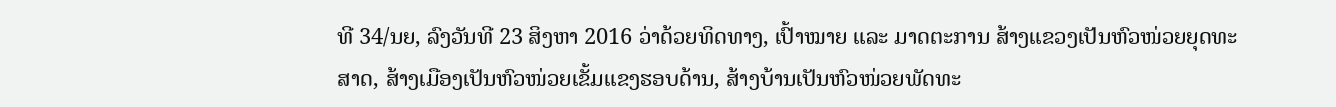ທີ 34/ນຍ, ລົງວັນທີ 23 ສິງຫາ 2016 ວ່າດ້ວຍທິດທາງ, ເປົ້າໝາຍ ແລະ ມາດຕະການ ສ້າງແຂວງເປັນຫົວໜ່ວຍຍຸດທະສາດ, ສ້າງເມືອງເປັນຫົວໜ່ວຍເຂັ້ມແຂງຮອບດ້ານ, ສ້າງບ້ານເປັນຫົວໜ່ວຍພັດທະ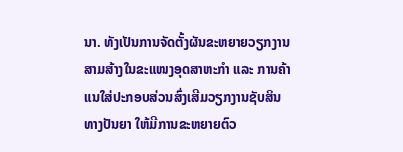ນາ. ທັງເປັນການຈັດຕັ້ງຜັນຂະຫຍາຍວຽກງານສາມສ້າງໃນຂະແໜງອຸດສາຫະກຳ ແລະ ການຄ້າ ແນໃສ່ປະກອບສ່ວນສົ່ງເສີມວຽກງານຊັບສິນທາງປັນຍາ ໃຫ້ມີການຂະຫຍາຍຕົວ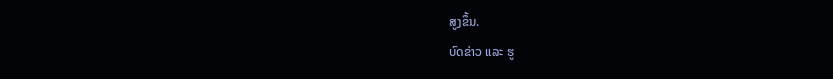ສູງຂຶ້ນ.
ບົດຂ່າວ ແລະ ຮູ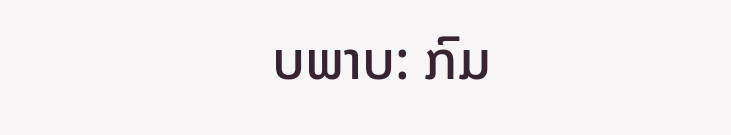ບພາບ: ກົມ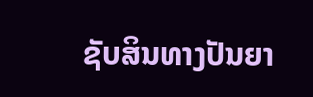ຊັບສິນທາງປັນຍາ